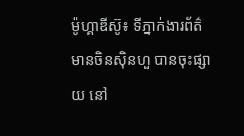ម៉ូហ្គាឌីស៊ូ៖ ទីភ្នាក់ងារព័ត៌មានចិនស៊ិនហួ បានចុះផ្សាយ នៅ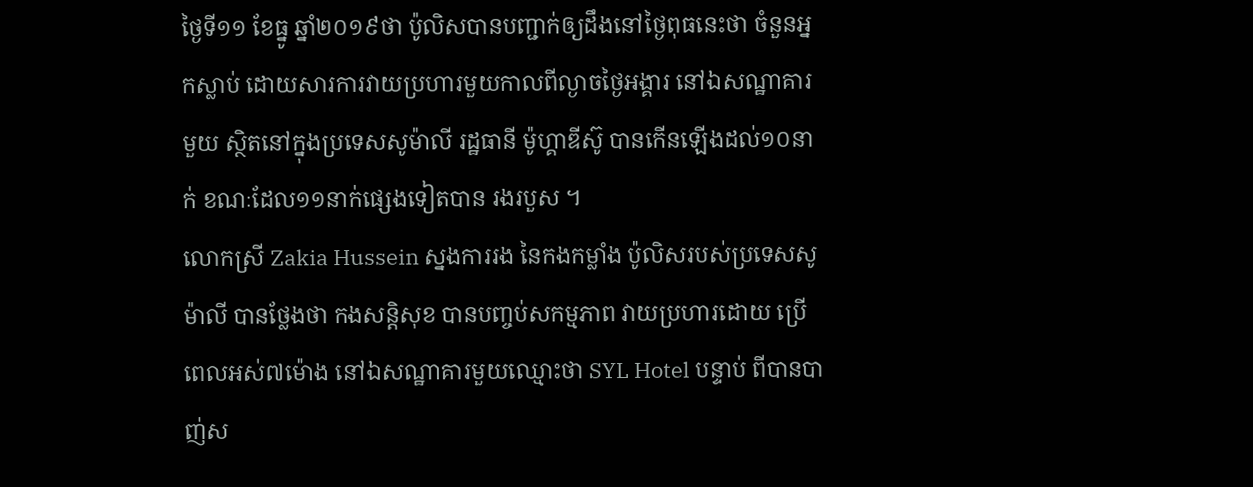ថ្ងៃទី១១ ខែធ្នូ ឆ្នាំ២០១៩ថា ប៉ូលិសបានបញ្ជាក់ឲ្យដឹងនៅថ្ងៃពុធនេះថា ចំនួនអ្នកស្លាប់ ដោយសារការវាយប្រហារមួយកាលពីល្ងាចថ្ងៃអង្គារ នៅឯសណ្ឋាគារមួយ ស្ថិតនៅក្នុងប្រទេសសូម៉ាលី រដ្ឋធានី ម៉ូហ្គាឌីស៊ូ បានកើនឡើងដល់១០នាក់ ខណៈដែល១១នាក់ផ្សេងទៀតបាន រងរបួស ។
លោកស្រី Zakia Hussein ស្នងការរង នៃកងកម្លាំង ប៉ូលិសរបស់ប្រទេសសូម៉ាលី បានថ្លែងថា កងសន្តិសុខ បានបញ្ចប់សកម្មភាព វាយប្រហារដោយ ប្រើពេលអស់៧ម៉ោង នៅឯសណ្ឋាគារមួយឈ្មោះថា SYL Hotel បន្ទាប់ ពីបានបាញ់ស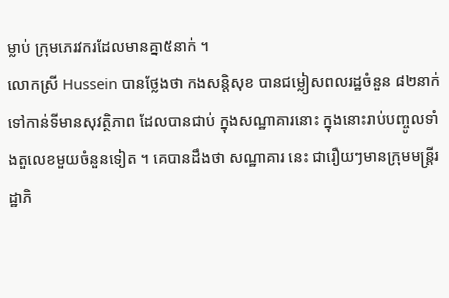ម្លាប់ ក្រុមភេរវករដែលមានគ្នា៥នាក់ ។
លោកស្រី Hussein បានថ្លែងថា កងសន្តិសុខ បានជម្លៀសពលរដ្ឋចំនួន ៨២នាក់ទៅកាន់ទីមានសុវត្ថិភាព ដែលបានជាប់ ក្នុងសណ្ឋាគារនោះ ក្នុងនោះរាប់បញ្ចូលទាំងតួលេខមួយចំនួនទៀត ។ គេបានដឹងថា សណ្ឋាគារ នេះ ជារឿយៗមានក្រុមមន្ត្រីរដ្ឋាភិ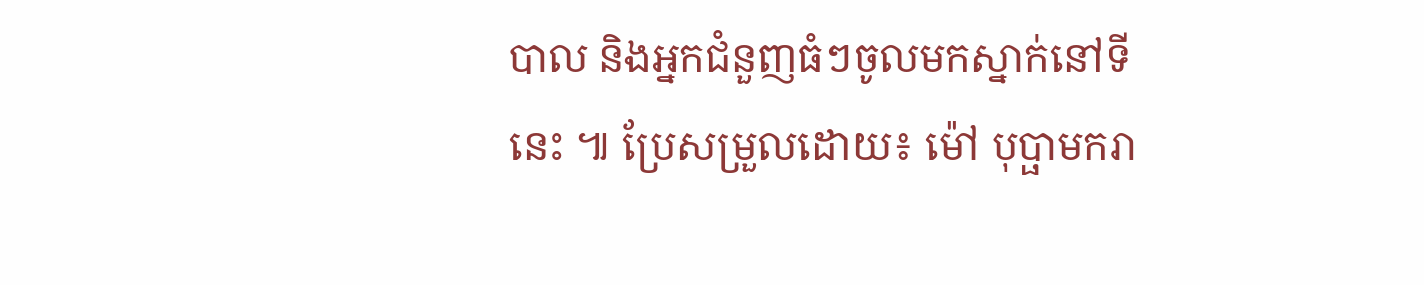បាល និងអ្នកជំនួញធំៗចូលមកស្នាក់នៅទីនេះ ៕ ប្រែសម្រួលដោយ៖ ម៉ៅ បុប្ផាមករា